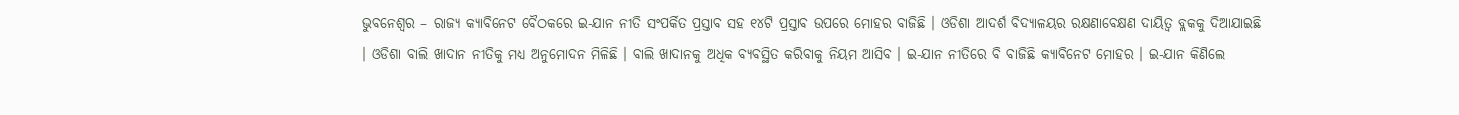ଭୁବନେଶ୍ୱର – ରାଜ୍ୟ କ୍ୟାବିନେଟ ବୈଠକରେ ଇ-ଯାନ ନୀତି ସଂପର୍କିତ ପ୍ରସ୍ତାବ ସହ ୧୪ଟି ପ୍ରସ୍ତାବ ଉପରେ ମୋହର ବାଜିଛି । ଓଡିଶା ଆଦର୍ଶ ବିଦ୍ୟାଳୟର ରକ୍ଷଣାବେକ୍ଷଣ ଦାୟିତ୍ୱ ବ୍ଲକକୁ ଦିଆଯାଇଛି । ଓଡିଶା ବାଲି ଖାଦାନ ନୀତିକୁ ମଧ୍ୟ ଅନୁମୋଦନ ମିଳିଛି । ବାଲି ଖାଦାନକୁ ଅଧିକ ବ୍ୟବସ୍ଥିତ କରିବାକୁ ନିୟମ ଆସିବ । ଇ-ଯାନ ନୀତିରେ ବି ବାଜିଛି କ୍ୟାବିନେଟ ମୋହର । ଇ-ଯାନ କିଣିଲେ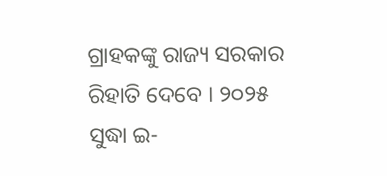ଗ୍ରାହକଙ୍କୁ ରାଜ୍ୟ ସରକାର ରିହାତି ଦେବେ । ୨୦୨୫ ସୁଦ୍ଧା ଇ-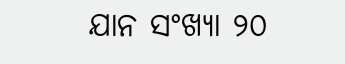ଯାନ ସଂଖ୍ୟା ୨୦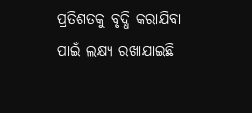ପ୍ରତିଶତକୁ ବୃଦ୍ଧି କରାଯିବା ପାଇଁ ଲକ୍ଷ୍ୟ ରଖାଯାଇଛି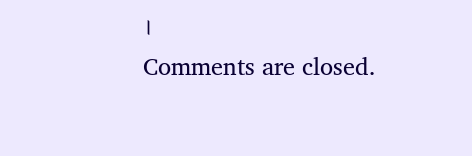।
Comments are closed.